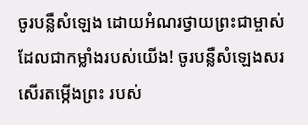ចូរបន្លឺសំឡេង ដោយអំណរថ្វាយព្រះជាម្ចាស់ ដែលជាកម្លាំងរបស់យើង! ចូរបន្លឺសំឡេងសរសើរតម្កើងព្រះ របស់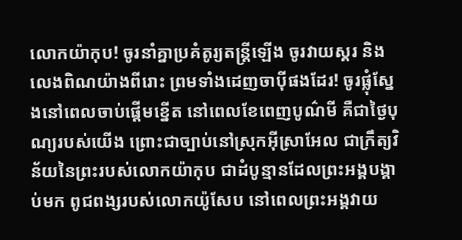លោកយ៉ាកុប! ចូរនាំគ្នាប្រគំតូរ្យតន្ត្រីឡើង ចូរវាយស្គរ និងលេងពិណយ៉ាងពីរោះ ព្រមទាំងដេញចាប៉ីផងដែរ! ចូរផ្លុំស្នែងនៅពេលចាប់ផ្ដើមខ្នើត នៅពេលខែពេញបូណ៌មី គឺជាថ្ងៃបុណ្យរបស់យើង ព្រោះជាច្បាប់នៅស្រុកអ៊ីស្រាអែល ជាក្រឹត្យវិន័យនៃព្រះរបស់លោកយ៉ាកុប ជាដំបូន្មានដែលព្រះអង្គបង្គាប់មក ពូជពង្សរបស់លោកយ៉ូសែប នៅពេលព្រះអង្គវាយ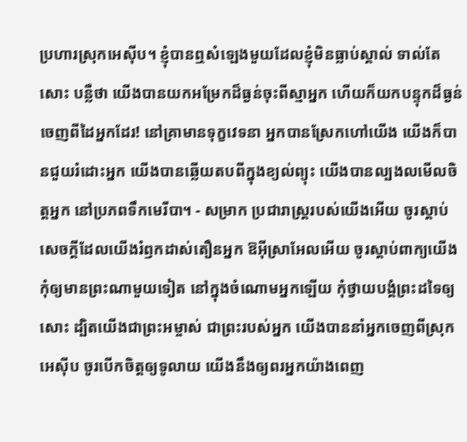ប្រហារស្រុកអេស៊ីប។ ខ្ញុំបានឮសំឡេងមួយដែលខ្ញុំមិនធ្លាប់ស្គាល់ ទាល់តែសោះ បន្លឺថា យើងបានយកអម្រែកដ៏ធ្ងន់ចុះពីស្មាអ្នក ហើយក៏យកបន្ទុកដ៏ធ្ងន់ចេញពីដៃអ្នកដែរ! នៅគ្រាមានទុក្ខវេទនា អ្នកបានស្រែកហៅយើង យើងក៏បានជួយរំដោះអ្នក យើងបានឆ្លើយតបពីក្នុងខ្យល់ព្យុះ យើងបានល្បងលមើលចិត្តអ្នក នៅប្រភពទឹកមេរីបា។ - សម្រាក ប្រជារាស្ត្ររបស់យើងអើយ ចូរស្ដាប់សេចក្ដីដែលយើងរំឭកដាស់តឿនអ្នក ឱអ៊ីស្រាអែលអើយ ចូរស្ដាប់ពាក្យយើង កុំឲ្យមានព្រះណាមួយទៀត នៅក្នុងចំណោមអ្នកឡើយ កុំថ្វាយបង្គំព្រះដទៃឲ្យសោះ ដ្បិតយើងជាព្រះអម្ចាស់ ជាព្រះរបស់អ្នក យើងបាននាំអ្នកចេញពីស្រុកអេស៊ីប ចូរបើកចិត្តឲ្យទូលាយ យើងនឹងឲ្យពរអ្នកយ៉ាងពេញ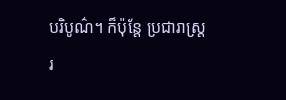បរិបូណ៌។ ក៏ប៉ុន្តែ ប្រជារាស្ត្ររ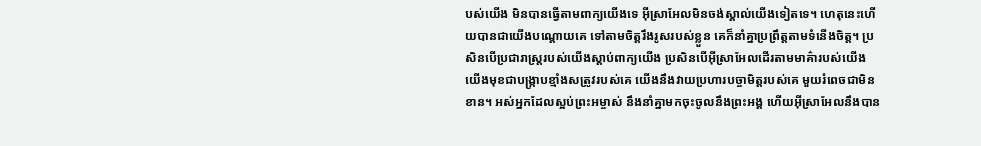បស់យើង មិនបានធ្វើតាមពាក្យយើងទេ អ៊ីស្រាអែលមិនចង់ស្គាល់យើងទៀតទេ។ ហេតុនេះហើយបានជាយើងបណ្ដោយគេ ទៅតាមចិត្តរឹងរូសរបស់ខ្លួន គេក៏នាំគ្នាប្រព្រឹត្តតាមទំនើងចិត្ត។ ប្រសិនបើប្រជារាស្ត្ររបស់យើងស្ដាប់ពាក្យយើង ប្រសិនបើអ៊ីស្រាអែលដើរតាមមាគ៌ារបស់យើង យើងមុខជាបង្ក្រាបខ្មាំងសត្រូវរបស់គេ យើងនឹងវាយប្រហារបច្ចាមិត្តរបស់គេ មួយរំពេចជាមិនខាន។ អស់អ្នកដែលស្អប់ព្រះអម្ចាស់ នឹងនាំគ្នាមកចុះចូលនឹងព្រះអង្គ ហើយអ៊ីស្រាអែលនឹងបាន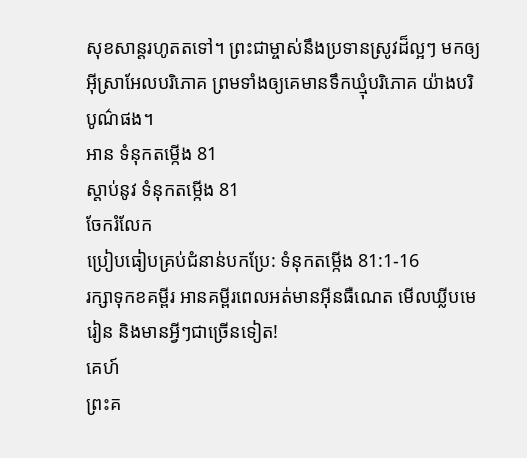សុខសាន្តរហូតតទៅ។ ព្រះជាម្ចាស់នឹងប្រទានស្រូវដ៏ល្អៗ មកឲ្យអ៊ីស្រាអែលបរិភោគ ព្រមទាំងឲ្យគេមានទឹកឃ្មុំបរិភោគ យ៉ាងបរិបូណ៌ផង។
អាន ទំនុកតម្កើង 81
ស្ដាប់នូវ ទំនុកតម្កើង 81
ចែករំលែក
ប្រៀបធៀបគ្រប់ជំនាន់បកប្រែ: ទំនុកតម្កើង 81:1-16
រក្សាទុកខគម្ពីរ អានគម្ពីរពេលអត់មានអ៊ីនធឺណេត មើលឃ្លីបមេរៀន និងមានអ្វីៗជាច្រើនទៀត!
គេហ៍
ព្រះគ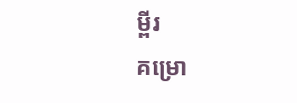ម្ពីរ
គម្រោ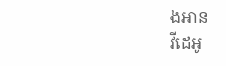ងអាន
វីដេអូ